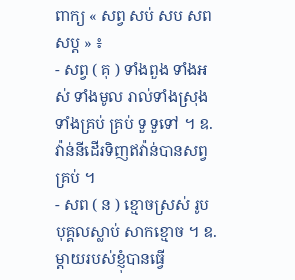ពាក្យ « សព្វ សប់ សប សព សប្ត » ៖
- សព្វ ( គុ ) ទាំងពួង ទាំងអស់ ទាំងមូល រាល់ទាំងស្រុង ទាំងគ្រប់ គ្រប់ ទួ ទួទៅ ។ ឧ.វ៉ាន់នីដើរទិញឥវ៉ាន់បានសព្វគ្រប់ ។
- សព ( ន ) ខ្មោចស្រស់ រូបបុគ្គលស្លាប់ សាកខ្មោច ។ ឧ. ម្តាយរបស់ខ្ញុំបានធ្វើ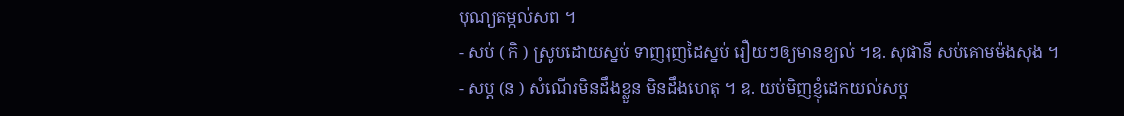បុណ្យតម្កល់សព ។
- សប់ ( កិ ) ស្រូបដោយស្នប់ ទាញរុញដៃស្នប់ រឿយៗឲ្យមានខ្យល់ ។ឧ. សុផានី សប់គោមម៉ងសុង ។
- សប្ត (ន ) សំណើរមិនដឹងខ្លួន មិនដឹងហេតុ ។ ឧ. យប់មិញខ្ញុំដេកយល់សប្ត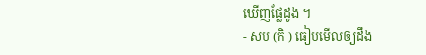ឃើញផ្លែដូង ។
- សប (កិ ) ធៀបមើលឲ្យដឹង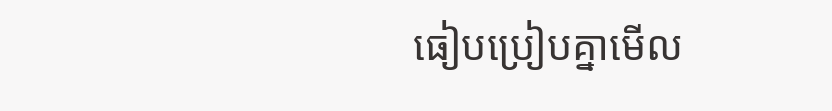ធៀបប្រៀបគ្នាមើល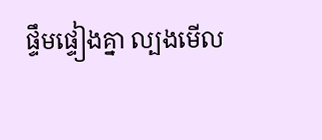ផ្ទឹមផ្ទៀងគ្នា ល្បងមើល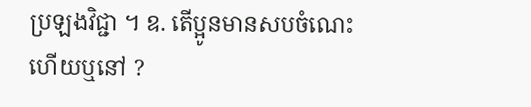ប្រឡងវិជ្ជា ។ ឧ. តើប្អូនមានសបចំណេះហើយឬនៅ ?